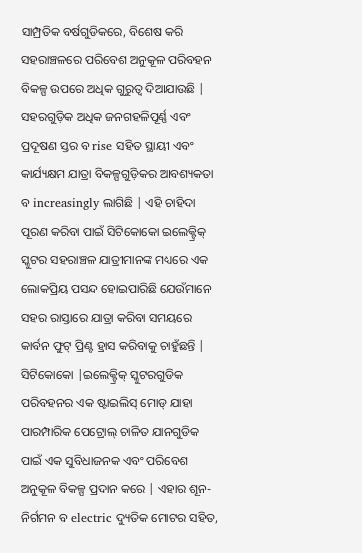ସାମ୍ପ୍ରତିକ ବର୍ଷଗୁଡିକରେ, ବିଶେଷ କରି ସହରାଞ୍ଚଳରେ ପରିବେଶ ଅନୁକୂଳ ପରିବହନ ବିକଳ୍ପ ଉପରେ ଅଧିକ ଗୁରୁତ୍ୱ ଦିଆଯାଉଛି | ସହରଗୁଡ଼ିକ ଅଧିକ ଜନଗହଳିପୂର୍ଣ୍ଣ ଏବଂ ପ୍ରଦୂଷଣ ସ୍ତର ବ rise ସହିତ ସ୍ଥାୟୀ ଏବଂ କାର୍ଯ୍ୟକ୍ଷମ ଯାତ୍ରା ବିକଳ୍ପଗୁଡ଼ିକର ଆବଶ୍ୟକତା ବ increasingly ଲାଗିଛି | ଏହି ଚାହିଦା ପୂରଣ କରିବା ପାଇଁ ସିଟିକୋକୋ ଇଲେକ୍ଟ୍ରିକ୍ ସ୍କୁଟର ସହରାଞ୍ଚଳ ଯାତ୍ରୀମାନଙ୍କ ମଧ୍ୟରେ ଏକ ଲୋକପ୍ରିୟ ପସନ୍ଦ ହୋଇପାରିଛି ଯେଉଁମାନେ ସହର ରାସ୍ତାରେ ଯାତ୍ରା କରିବା ସମୟରେ କାର୍ବନ ଫୁଟ୍ ପ୍ରିଣ୍ଟ ହ୍ରାସ କରିବାକୁ ଚାହୁଁଛନ୍ତି |
ସିଟିକୋକୋ |ଇଲେକ୍ଟ୍ରିକ୍ ସ୍କୁଟରଗୁଡିକ ପରିବହନର ଏକ ଷ୍ଟାଇଲିସ୍ ମୋଡ୍ ଯାହା ପାରମ୍ପାରିକ ପେଟ୍ରୋଲ୍ ଚାଳିତ ଯାନଗୁଡିକ ପାଇଁ ଏକ ସୁବିଧାଜନକ ଏବଂ ପରିବେଶ ଅନୁକୂଳ ବିକଳ୍ପ ପ୍ରଦାନ କରେ | ଏହାର ଶୂନ-ନିର୍ଗମନ ବ electric ଦ୍ୟୁତିକ ମୋଟର ସହିତ,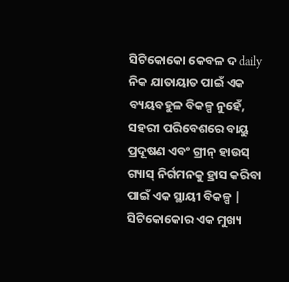ସିଟିକୋକୋ କେବଳ ଦ daily ନିକ ଯାତାୟାତ ପାଇଁ ଏକ ବ୍ୟୟବହୁଳ ବିକଳ୍ପ ନୁହେଁ, ସହରୀ ପରିବେଶରେ ବାୟୁ ପ୍ରଦୂଷଣ ଏବଂ ଗ୍ରୀନ୍ ହାଉସ୍ ଗ୍ୟାସ୍ ନିର୍ଗମନକୁ ହ୍ରାସ କରିବା ପାଇଁ ଏକ ସ୍ଥାୟୀ ବିକଳ୍ପ |
ସିଟିକୋକୋର ଏକ ମୁଖ୍ୟ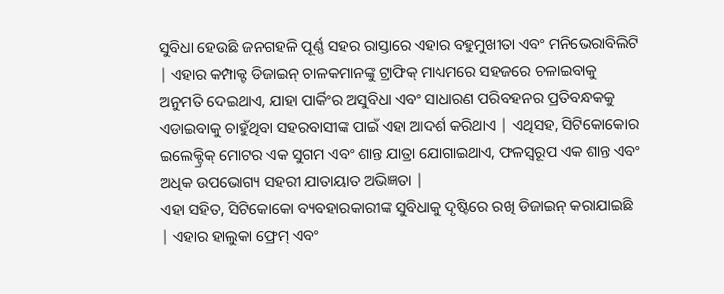ସୁବିଧା ହେଉଛି ଜନଗହଳି ପୂର୍ଣ୍ଣ ସହର ରାସ୍ତାରେ ଏହାର ବହୁମୁଖୀତା ଏବଂ ମନିଭେରାବିଲିଟି | ଏହାର କମ୍ପାକ୍ଟ ଡିଜାଇନ୍ ଚାଳକମାନଙ୍କୁ ଟ୍ରାଫିକ୍ ମାଧ୍ୟମରେ ସହଜରେ ଚଳାଇବାକୁ ଅନୁମତି ଦେଇଥାଏ, ଯାହା ପାର୍କିଂର ଅସୁବିଧା ଏବଂ ସାଧାରଣ ପରିବହନର ପ୍ରତିବନ୍ଧକକୁ ଏଡାଇବାକୁ ଚାହୁଁଥିବା ସହରବାସୀଙ୍କ ପାଇଁ ଏହା ଆଦର୍ଶ କରିଥାଏ | ଏଥିସହ, ସିଟିକୋକୋର ଇଲେକ୍ଟ୍ରିକ୍ ମୋଟର ଏକ ସୁଗମ ଏବଂ ଶାନ୍ତ ଯାତ୍ରା ଯୋଗାଇଥାଏ, ଫଳସ୍ୱରୂପ ଏକ ଶାନ୍ତ ଏବଂ ଅଧିକ ଉପଭୋଗ୍ୟ ସହରୀ ଯାତାୟାତ ଅଭିଜ୍ଞତା |
ଏହା ସହିତ, ସିଟିକୋକୋ ବ୍ୟବହାରକାରୀଙ୍କ ସୁବିଧାକୁ ଦୃଷ୍ଟିରେ ରଖି ଡିଜାଇନ୍ କରାଯାଇଛି | ଏହାର ହାଲୁକା ଫ୍ରେମ୍ ଏବଂ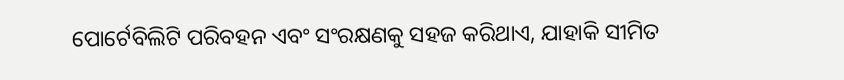ପୋର୍ଟେବିଲିଟି ପରିବହନ ଏବଂ ସଂରକ୍ଷଣକୁ ସହଜ କରିଥାଏ, ଯାହାକି ସୀମିତ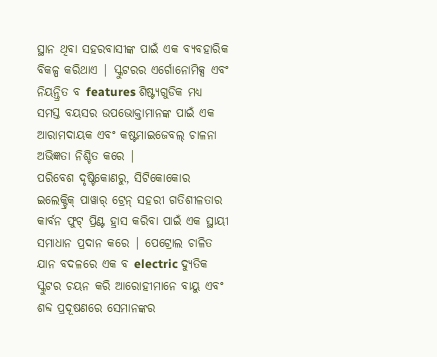ସ୍ଥାନ ଥିବା ସହରବାସୀଙ୍କ ପାଇଁ ଏକ ବ୍ୟବହାରିକ ବିକଳ୍ପ କରିଥାଏ | ସ୍କୁଟରର ଏର୍ଗୋନୋମିକ୍ସ ଏବଂ ନିୟନ୍ତ୍ରିତ ବ features ଶିଷ୍ଟ୍ୟଗୁଡିକ ମଧ୍ୟ ସମସ୍ତ ବୟସର ଉପଭୋକ୍ତାମାନଙ୍କ ପାଇଁ ଏକ ଆରାମଦାୟକ ଏବଂ କଷ୍ଟମାଇଜେବଲ୍ ଚାଳନା ଅଭିଜ୍ଞତା ନିଶ୍ଚିତ କରେ |
ପରିବେଶ ଦୃଷ୍ଟିକୋଣରୁ, ସିଟିକୋକୋର ଇଲେକ୍ଟ୍ରିକ୍ ପାୱାର୍ ଟ୍ରେନ୍ ସହରୀ ଗତିଶୀଳତାର କାର୍ବନ ଫୁଟ୍ ପ୍ରିଣ୍ଟ ହ୍ରାସ କରିବା ପାଇଁ ଏକ ସ୍ଥାୟୀ ସମାଧାନ ପ୍ରଦାନ କରେ | ପେଟ୍ରୋଲ ଚାଳିତ ଯାନ ବଦଳରେ ଏକ ବ electric ଦ୍ୟୁତିକ ସ୍କୁଟର ଚୟନ କରି ଆରୋହୀମାନେ ବାୟୁ ଏବଂ ଶବ୍ଦ ପ୍ରଦୂଷଣରେ ସେମାନଙ୍କର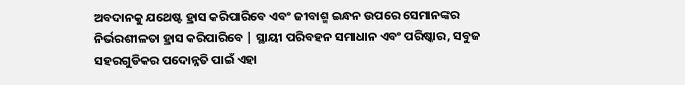ଅବଦାନକୁ ଯଥେଷ୍ଟ ହ୍ରାସ କରିପାରିବେ ଏବଂ ଜୀବାଶ୍ମ ଇନ୍ଧନ ଉପରେ ସେମାନଙ୍କର ନିର୍ଭରଶୀଳତା ହ୍ରାସ କରିପାରିବେ | ସ୍ଥାୟୀ ପରିବହନ ସମାଧାନ ଏବଂ ପରିଷ୍କାର, ସବୁଜ ସହରଗୁଡିକର ପଦୋନ୍ନତି ପାଇଁ ଏହା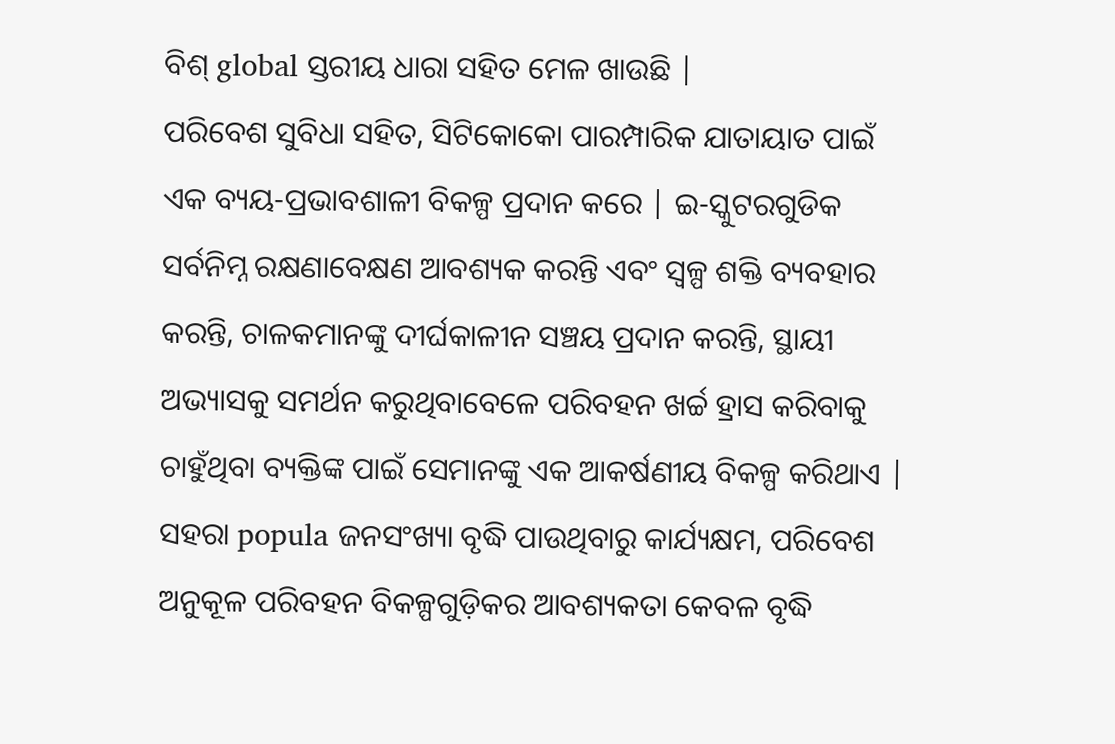ବିଶ୍ global ସ୍ତରୀୟ ଧାରା ସହିତ ମେଳ ଖାଉଛି |
ପରିବେଶ ସୁବିଧା ସହିତ, ସିଟିକୋକୋ ପାରମ୍ପାରିକ ଯାତାୟାତ ପାଇଁ ଏକ ବ୍ୟୟ-ପ୍ରଭାବଶାଳୀ ବିକଳ୍ପ ପ୍ରଦାନ କରେ | ଇ-ସ୍କୁଟରଗୁଡିକ ସର୍ବନିମ୍ନ ରକ୍ଷଣାବେକ୍ଷଣ ଆବଶ୍ୟକ କରନ୍ତି ଏବଂ ସ୍ୱଳ୍ପ ଶକ୍ତି ବ୍ୟବହାର କରନ୍ତି, ଚାଳକମାନଙ୍କୁ ଦୀର୍ଘକାଳୀନ ସଞ୍ଚୟ ପ୍ରଦାନ କରନ୍ତି, ସ୍ଥାୟୀ ଅଭ୍ୟାସକୁ ସମର୍ଥନ କରୁଥିବାବେଳେ ପରିବହନ ଖର୍ଚ୍ଚ ହ୍ରାସ କରିବାକୁ ଚାହୁଁଥିବା ବ୍ୟକ୍ତିଙ୍କ ପାଇଁ ସେମାନଙ୍କୁ ଏକ ଆକର୍ଷଣୀୟ ବିକଳ୍ପ କରିଥାଏ |
ସହରା popula ଜନସଂଖ୍ୟା ବୃଦ୍ଧି ପାଉଥିବାରୁ କାର୍ଯ୍ୟକ୍ଷମ, ପରିବେଶ ଅନୁକୂଳ ପରିବହନ ବିକଳ୍ପଗୁଡ଼ିକର ଆବଶ୍ୟକତା କେବଳ ବୃଦ୍ଧି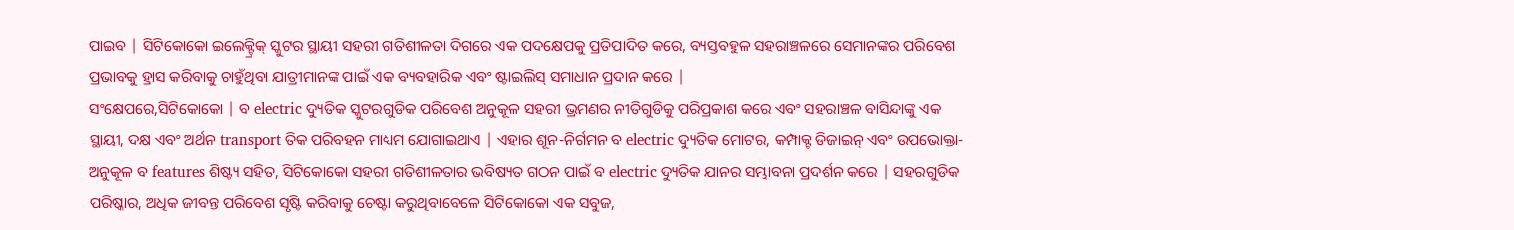ପାଇବ | ସିଟିକୋକୋ ଇଲେକ୍ଟ୍ରିକ୍ ସ୍କୁଟର ସ୍ଥାୟୀ ସହରୀ ଗତିଶୀଳତା ଦିଗରେ ଏକ ପଦକ୍ଷେପକୁ ପ୍ରତିପାଦିତ କରେ, ବ୍ୟସ୍ତବହୁଳ ସହରାଞ୍ଚଳରେ ସେମାନଙ୍କର ପରିବେଶ ପ୍ରଭାବକୁ ହ୍ରାସ କରିବାକୁ ଚାହୁଁଥିବା ଯାତ୍ରୀମାନଙ୍କ ପାଇଁ ଏକ ବ୍ୟବହାରିକ ଏବଂ ଷ୍ଟାଇଲିସ୍ ସମାଧାନ ପ୍ରଦାନ କରେ |
ସଂକ୍ଷେପରେ,ସିଟିକୋକୋ | ବ electric ଦ୍ୟୁତିକ ସ୍କୁଟରଗୁଡିକ ପରିବେଶ ଅନୁକୂଳ ସହରୀ ଭ୍ରମଣର ନୀତିଗୁଡିକୁ ପରିପ୍ରକାଶ କରେ ଏବଂ ସହରାଞ୍ଚଳ ବାସିନ୍ଦାଙ୍କୁ ଏକ ସ୍ଥାୟୀ, ଦକ୍ଷ ଏବଂ ଅର୍ଥନ transport ତିକ ପରିବହନ ମାଧ୍ୟମ ଯୋଗାଇଥାଏ | ଏହାର ଶୂନ-ନିର୍ଗମନ ବ electric ଦ୍ୟୁତିକ ମୋଟର, କମ୍ପାକ୍ଟ ଡିଜାଇନ୍ ଏବଂ ଉପଭୋକ୍ତା-ଅନୁକୂଳ ବ features ଶିଷ୍ଟ୍ୟ ସହିତ, ସିଟିକୋକୋ ସହରୀ ଗତିଶୀଳତାର ଭବିଷ୍ୟତ ଗଠନ ପାଇଁ ବ electric ଦ୍ୟୁତିକ ଯାନର ସମ୍ଭାବନା ପ୍ରଦର୍ଶନ କରେ | ସହରଗୁଡିକ ପରିଷ୍କାର, ଅଧିକ ଜୀବନ୍ତ ପରିବେଶ ସୃଷ୍ଟି କରିବାକୁ ଚେଷ୍ଟା କରୁଥିବାବେଳେ ସିଟିକୋକୋ ଏକ ସବୁଜ,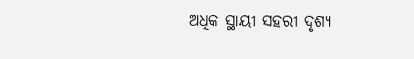ଅଧିକ ସ୍ଥାୟୀ ସହରୀ ଦୃଶ୍ୟ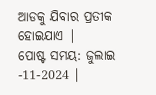ଆଡକୁ ଯିବାର ପ୍ରତୀକ ହୋଇଯାଏ |
ପୋଷ୍ଟ ସମୟ: ଜୁଲାଇ -11-2024 |